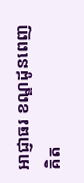អាជ្ញាធរ ខណ្ឌដូនពេញ គិត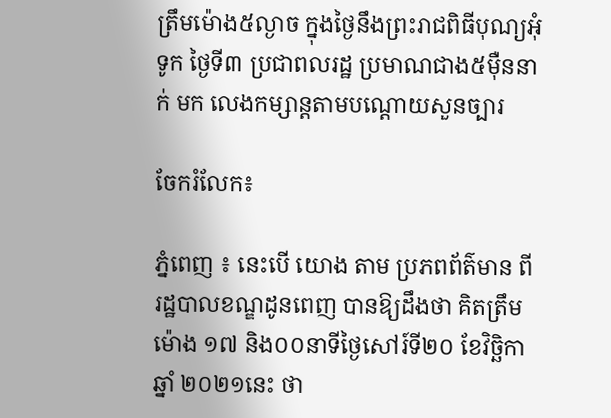ត្រឹមម៉ោង៥ល្ងាច ក្នុងថ្ងៃនឹងព្រះរាជពិធីបុណ្យអុំទូក ថ្ងៃទី៣ ប្រជាពលរដ្ឋ ប្រមាណជាង៥ម៉ឺននាក់ មក លេងកម្សាន្តតាមបណ្តោយសួនច្បារ

ចែករំលែក៖

ភ្នំពេញ ៖ នេះបេី យោង តាម ប្រភពព័ត៌មាន ពីរដ្ឋបាលខណ្ឌដូនពេញ បានឱ្យដឹងថា គិតត្រឹមម៉ោង ១៧ និង០០នាទីថ្ងៃសៅរ៍ទី២០ ខែវិច្ឆិកា ឆ្នាំ ២០២១នេះ ថា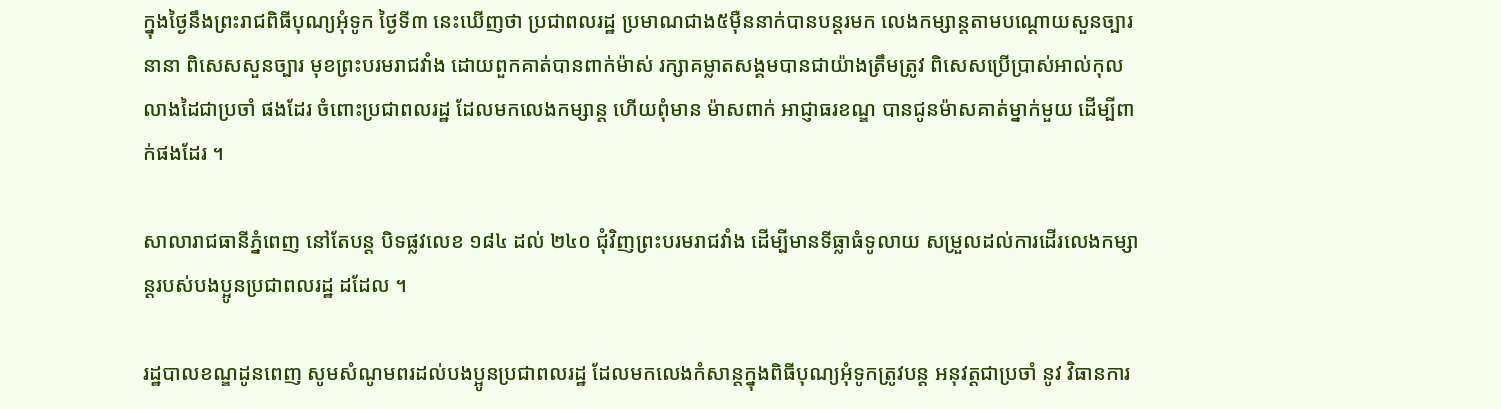ក្នុងថ្ងៃនឹងព្រះរាជពិធីបុណ្យអុំទូក ថ្ងៃទី៣ នេះឃើញថា ប្រជាពលរដ្ឋ ប្រមាណជាង៥ម៉ឺននាក់បានបន្តរមក លេងកម្សាន្តតាមបណ្តោយសួនច្បារ នានា ពិសេសសួនច្បារ មុខព្រះបរមរាជវាំង ដោយពួកគាត់បានពាក់ម៉ាស់ រក្សាគម្លាតសង្គមបានជាយ៉ាងត្រឹមត្រូវ ពិសេសប្រើប្រាស់អាល់កុលលាងដៃជាប្រចាំ ផងដែរ ចំពោះប្រជាពលរដ្ឋ ដែលមកលេងកម្សាន្ត ហើយពុំមាន ម៉ាសពាក់ អាជ្ញាធរខណ្ឌ បានជូនម៉ាសគាត់ម្នាក់មួយ ដើម្បីពាក់ផងដែរ ។

សាលារាជធានីភ្នំពេញ នៅតែបន្ត បិទផ្លវលេខ ១៨៤ ដល់ ២៤០ ជុំវិញព្រះបរមរាជវាំង ដើម្បីមានទីធ្លាធំទូលាយ សម្រួលដល់ការដើរលេងកម្សាន្តរបស់បងប្អូនប្រជាពលរដ្ឋ ដដែល ។

រដ្ឋបាលខណ្ឌដូនពេញ សូមសំណូមពរដល់បងប្អូនប្រជាពលរដ្ឋ ដែលមកលេងកំសាន្តក្នុងពិធីបុណ្យអុំទូកត្រូវបន្ត អនុវត្តជាប្រចាំ នូវ វិធានការ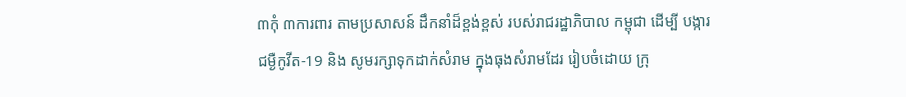៣កុំ ៣ការពារ តាមប្រសាសន៍ ដឹកនាំដ៏ខ្ពង់ខ្ពស់ របស់រាជរដ្ឋាភិបាល កម្ពុជា ដើម្បី បង្ការ ជម្ងឺកូវីត-19 និង សូមរក្សាទុកដាក់សំរាម ក្នុងធុងសំរាមដែរ រៀបចំដោយ ក្រុ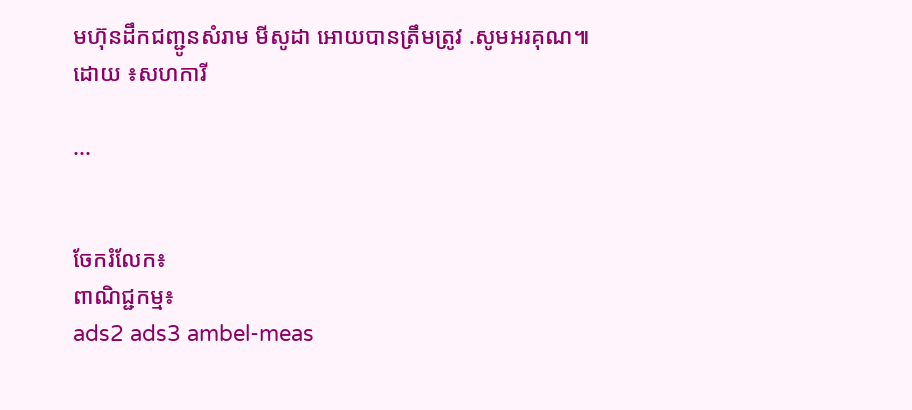មហ៊ុនដឹកជញ្ជូនសំរាម មីសូដា អោយបានត្រឹមត្រូវ .សូមអរគុណ៕ដោយ ៖សហការី

...


ចែករំលែក៖
ពាណិជ្ជកម្ម៖
ads2 ads3 ambel-meas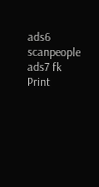ads6 scanpeople ads7 fk Print